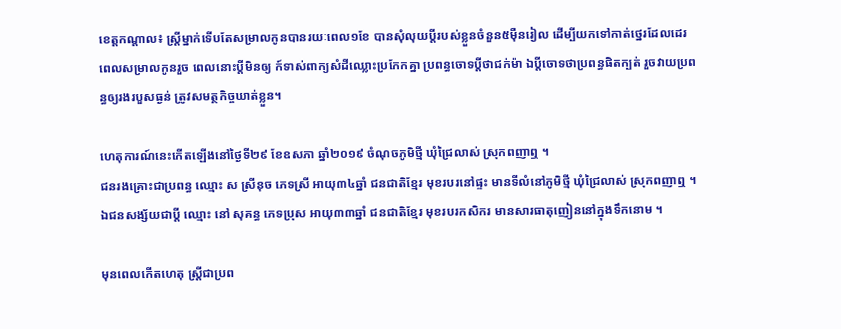ខេត្តកណ្តាល៖ ស្រ្តីម្នាក់ទើបតែសម្រាលកូនបានរយៈពេល១ខែ បានសុំលុយប្តីរបស់ខ្លួនចំនួន៥ម៉ឺនរៀល ដើម្បីយកទៅកាត់ថ្នេរដែលដេរពេលសម្រាលកូនរួច ពេលនោះប្ដីមិនឲ្យ ក៍ទាស់ពាក្យសំដីឈ្លោះប្រកែកគ្នា ប្រពន្ធចោទប្ដីថាជក់ម៉ា ឯប្ដីចោទថាប្រពន្ធផិតក្បត់ រួចវាយប្រពន្ធឲ្យរងរបួសធ្ងន់ ត្រូវសមត្ថកិច្ចឃាត់ខ្លួន។

ហេតុការណ៍នេះកើតឡើងនៅថ្ងៃទី២៩ ខែឧសភា ឆ្នាំ២០១៩ ចំណុចភូមិថ្មី ឃុំជ្រៃលាស់ ស្រុកពញាឮ ។
ជនរងគ្រោះជាប្រពន្ធ ឈ្មោះ ស ស្រីនុច ភេទស្រី អាយុ៣៤ឆ្នាំ ជនជាតិខ្មែរ មុខរបរនៅផ្ទះ មានទីលំនៅភូមិថ្មី ឃុំជ្រៃលាស់ ស្រុកពញាឮ ។ ឯជនសង្ស័យជាប្ដី ឈ្មោះ នៅ សុគន្ធ ភេទប្រុស អាយុ៣៣ឆ្នាំ ជនជាតិខ្មែរ មុខរបរកសិករ មានសារធាតុញៀននៅក្នុងទឹកនោម ។

មុនពេលកើតហេតុ ស្រ្តីជាប្រព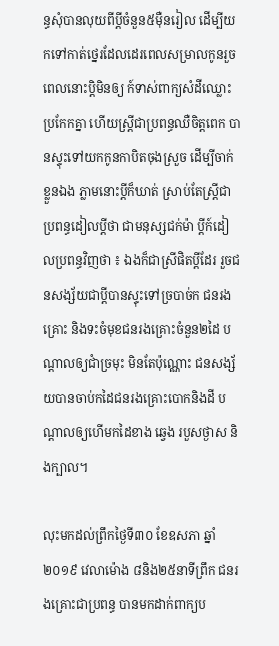ន្ធសុំបានលុយពីប្តីចំនួន៥ម៉ឺនរៀល ដើម្បីយកទៅកាត់ថ្នេរដែលដេរពេលសម្រាលកូនរួច ពេលនោះប្ដិមិនឲ្យ ក៍ទាស់ពាក្យសំដីឈ្លោះប្រកែកគ្នា ហើយស្រ្តីជាប្រពន្ធឈឺចិត្តពេក បានស្ទុះទៅយកកូនកាបិតចុងស្រួច ដើម្បីចាក់ខ្លួនឯង ភ្លាមនោះប្តីក៏ឃាត់ ស្រាប់តែស្រ្តីជាប្រពន្ធដៀលប្តីថា ជាមនុស្សជក់ម៉ា ប្តីក៍ដៀលប្រពន្ធវិញថា ៖ ឯងក៏ជាស្រីផិតប្តីដែរ រួចជនសង្ស័យជាប្តីបានស្ទុះទៅច្របាច់ក ជនរងគ្រោះ និងទះចំមុខជនរងគ្រោះចំនួន២ដៃ បណ្តាលឲ្យជាំច្រមុះ មិនតែប៉ុណ្ណោះ ជនសង្ស័យបានចាប់កដៃជនរងគ្រោះបោកនិងដី បណ្តាលឲ្យហើមកដៃខាង ឆ្វេង របួសថ្ងាស និងក្បាល។

លុះមកដល់ព្រឹកថ្ងៃទី៣០ ខែឧសភា ឆ្នាំ២០១៩ វេលាម៉ោង ៨និង២៥នាទីព្រឹក ជនរងគ្រោះជាប្រពន្ធ បានមកដាក់ពាក្យប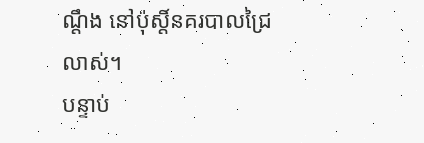ណ្តឹង នៅប៉ុស្តិ៍នគរបាលជ្រៃលាស់។
បន្ទាប់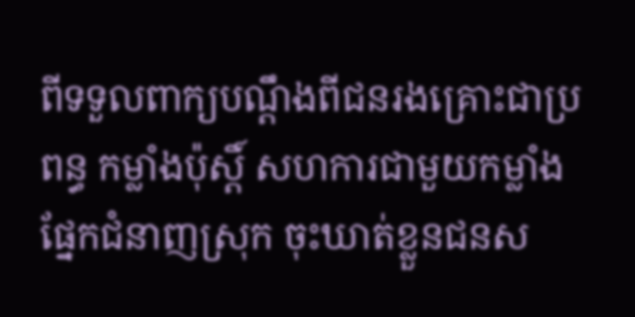ពីទទួលពាក្យបណ្តឹងពីជនរងគ្រោះជាប្រពន្ធ កម្លាំងប៉ុស្តិ៍ សហការជាមួយកម្លាំងផ្នែកជំនាញស្រុក ចុះឃាត់ខ្លួនជនស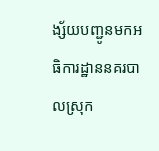ង្ស័យបញ្ជូនមកអធិការដ្ឋាននគរបាលស្រុក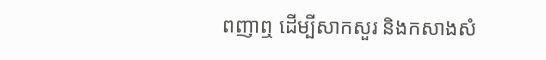ពញាឮ ដើម្បីសាកសួរ និងកសាងសំ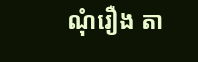ណុំរឿង តា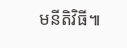មនីតិវិធី៕